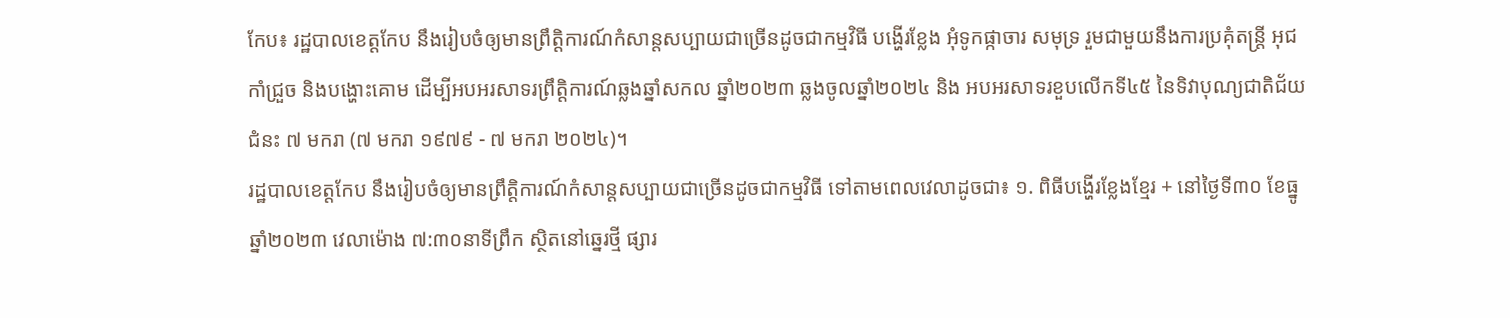កែប៖ រដ្ឋបាលខេត្តកែប នឹងរៀបចំឲ្យមានព្រឹត្តិការណ៍កំសាន្តសប្បាយជាច្រើនដូចជាកម្មវិធី បង្ហើរខ្លែង អុំទូកផ្កាចារ សមុទ្រ រួមជាមួយនឹងការប្រគុំតន្ត្រី អុជកាំជ្រួច និងបង្ហោះគោម ដើម្បីអបអរសាទរព្រឹត្តិការណ៍ឆ្លងឆ្នាំសកល ឆ្នាំ២០២៣ ឆ្លងចូលឆ្នាំ២០២៤ និង អបអរសាទរខួបលើកទី៤៥ នៃទិវាបុណ្យជាតិជ័យជំនះ ៧ មករា (៧ មករា ១៩៧៩ - ៧ មករា ២០២៤)។
រដ្ឋបាលខេត្តកែប នឹងរៀបចំឲ្យមានព្រឹត្តិការណ៍កំសាន្តសប្បាយជាច្រើនដូចជាកម្មវិធី ទៅតាមពេលវេលាដូចជា៖ ១. ពិធីបង្ហើរខ្លែងខ្មែរ + នៅថ្ងៃទី៣០ ខែធ្នូ ឆ្នាំ២០២៣ វេលាម៉ោង ៧:៣០នាទីព្រឹក ស្ថិតនៅឆ្នេរថ្មី ផ្សារ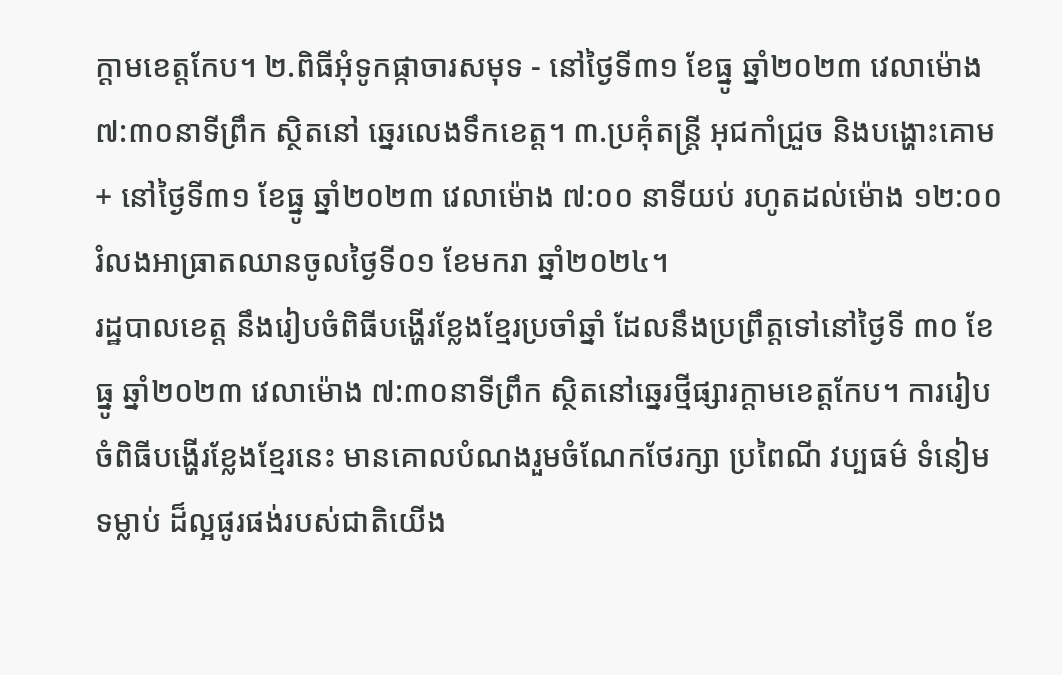ក្តាមខេត្តកែប។ ២.ពិធីអុំទូកផ្កាចារសមុទ - នៅថ្ងៃទី៣១ ខែធ្នូ ឆ្នាំ២០២៣ វេលាម៉ោង ៧:៣០នាទីព្រឹក ស្ថិតនៅ ឆ្នេរលេងទឹកខេត្ត។ ៣.ប្រគុំតន្ត្រី អុជកាំជ្រួច និងបង្ហោះគោម + នៅថ្ងៃទី៣១ ខែធ្នូ ឆ្នាំ២០២៣ វេលាម៉ោង ៧:០០ នាទីយប់ រហូតដល់ម៉ោង ១២:០០ រំលងអាធ្រាតឈានចូលថ្ងៃទី០១ ខែមករា ឆ្នាំ២០២៤។
រដ្ឋបាលខេត្ត នឹងរៀបចំពិធីបង្ហើរខ្លែងខ្មែរប្រចាំឆ្នាំ ដែលនឹងប្រព្រឹត្តទៅនៅថ្ងៃទី ៣០ ខែធ្នូ ឆ្នាំ២០២៣ វេលាម៉ោង ៧:៣០នាទីព្រឹក ស្ថិតនៅឆ្នេរថ្មីផ្សារក្តាមខេត្តកែប។ ការរៀបចំពិធីបង្ហើរខ្លែងខ្មែរនេះ មានគោលបំណងរួមចំណែកថែរក្សា ប្រពៃណី វប្បធម៌ ទំនៀមទម្លាប់ ដ៏ល្អផូរផង់របស់ជាតិយើង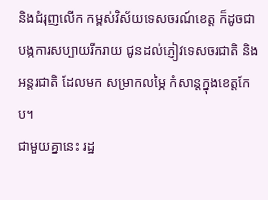និងជំរុញលើក កម្ពស់វិស័យទេសចរណ៍ខេត្ត ក៏ដូចជាបង្កការសប្បាយរីករាយ ជូនដល់ភ្ញៀវទេសចរជាតិ និងអន្តរជាតិ ដែលមក សម្រាកលម្ភៃ កំសាន្តក្នុងខេត្តកែប។
ជាមួយគ្នានេះ រដ្ឋ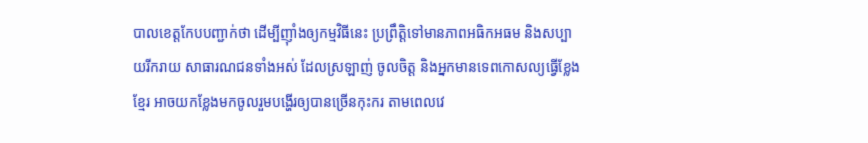បាលខេត្តកែបបញ្ជាក់ថា ដើម្បីញ៉ាំងឲ្យកម្មវិធីនេះ ប្រព្រឹត្តិទៅមានភាពអធិកអធម និងសប្បាយរីករាយ សាធារណជនទាំងអស់ ដែលស្រឡាញ់ ចូលចិត្ត និងអ្នកមានទេពកោសល្យធ្វើខ្លែងខ្មែរ អាចយកខ្លែងមកចូលរួមបង្ហើរឲ្យបានច្រើនកុះករ តាមពេលវេ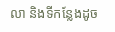លា និងទីកន្លែងដូច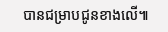បានជម្រាបជូនខាងលើ៕